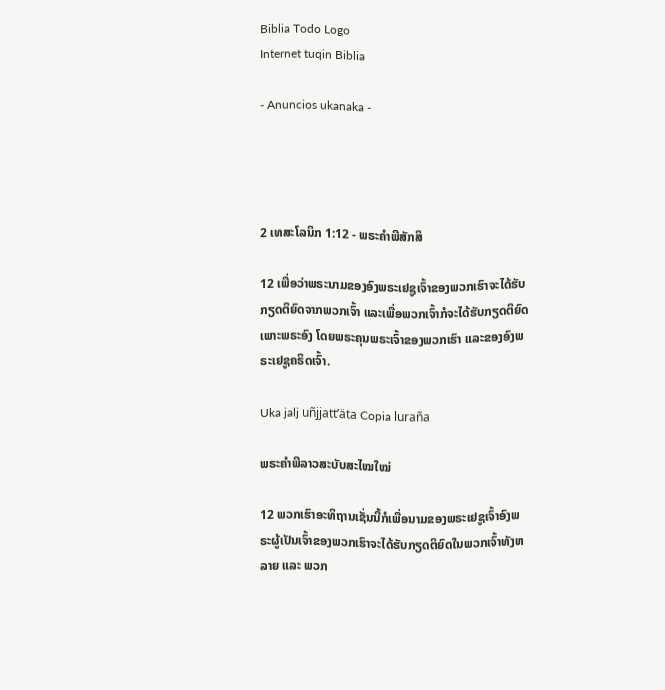Biblia Todo Logo
Internet tuqin Biblia

- Anuncios ukanaka -




2 ເທສະໂລນິກ 1:12 - ພຣະຄຳພີສັກສິ

12 ເພື່ອວ່າພຣະນາມຂອງອົງພຣະເຢຊູເຈົ້າຂອງພວກເຮົາຈະໄດ້ຮັບກຽດຕິຍົດຈາກພວກເຈົ້າ ແລະເພື່ອພວກເຈົ້າກໍຈະໄດ້ຮັບກຽດຕິຍົດເພາະພຣະອົງ ໂດຍພຣະຄຸນພຣະເຈົ້າຂອງພວກເຮົາ ແລະຂອງອົງພຣະເຢຊູຄຣິດເຈົ້າ.

Uka jalj uñjjattʼäta Copia luraña

ພຣະຄຳພີລາວສະບັບສະໄໝໃໝ່

12 ພວກເຮົາອະທິຖານເຊັ່ນນີ້ກໍເພື່ອນາມຂອງພຣະເຢຊູເຈົ້າອົງພຣະຜູ້ເປັນເຈົ້າຂອງພວກເຮົາຈະໄດ້ຮັບກຽດຕິຍົດໃນພວກເຈົ້າທັງຫລາຍ ແລະ ພວກ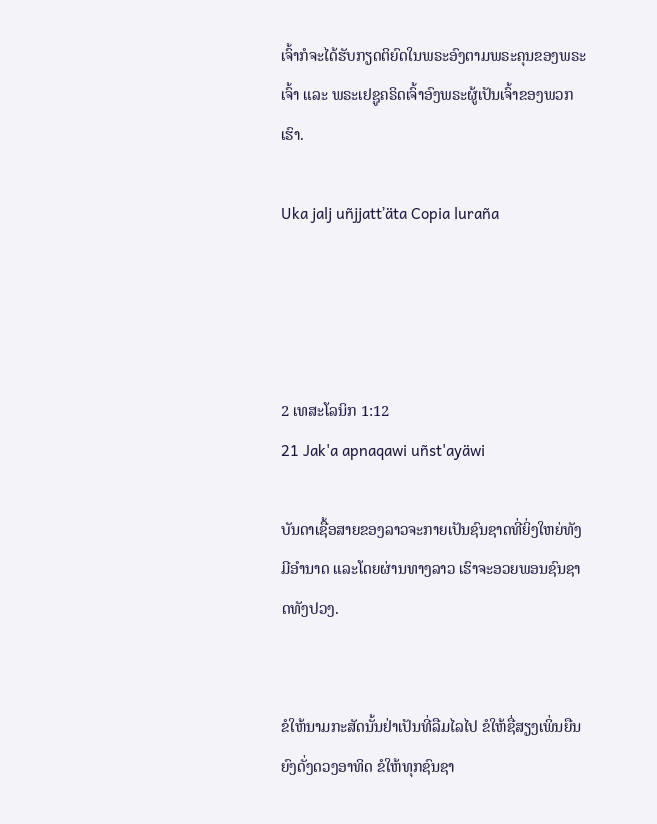ເຈົ້າກໍຈະໄດ້ຮັບກຽດຕິຍົດໃນພຣະອົງຕາມພຣະຄຸນຂອງພຣະເຈົ້າ ແລະ ພຣະເຢຊູຄຣິດເຈົ້າອົງພຣະຜູ້ເປັນເຈົ້າຂອງພວກເຮົາ.

Uka jalj uñjjattʼäta Copia luraña




2 ເທສະໂລນິກ 1:12
21 Jak'a apnaqawi uñst'ayäwi

ບັນດາເຊື້ອສາຍຂອງລາວຈະກາຍເປັນຊົນຊາດທີ່ຍິ່ງໃຫຍ່ທັງມີອຳນາດ ແລະໂດຍຜ່ານທາງລາວ ເຮົາຈະອວຍພອນຊົນຊາດທັງປວງ.


ຂໍໃຫ້ນາມກະສັດນັ້ນຢ່າເປັນທີ່ລືມໄລໄປ ຂໍໃຫ້ຊື່ສຽງເພິ່ນຍືນຍົງດັ່ງດວງອາທິດ ຂໍໃຫ້ທຸກຊົນຊາ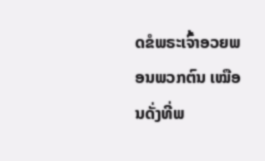ດຂໍພຣະເຈົ້າອວຍພອນພວກຕົນ ເໝືອນດັ່ງທີ່ພ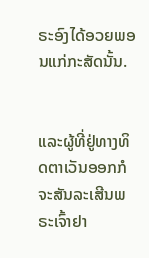ຣະອົງໄດ້ອວຍພອນແກ່ກະສັດນັ້ນ.


ແລະຜູ້ທີ່ຢູ່ທາງທິດຕາເວັນອອກກໍຈະສັນລະເສີນພຣະເຈົ້າຢາ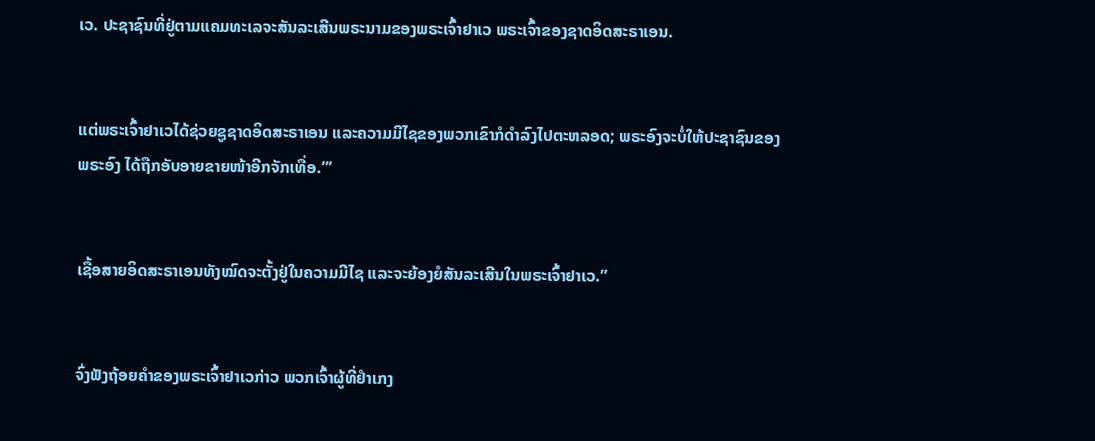ເວ. ປະຊາຊົນທີ່ຢູ່ຕາມແຄມທະເລຈະສັນລະເສີນພຣະນາມຂອງພຣະເຈົ້າຢາເວ ພຣະເຈົ້າຂອງຊາດອິດສະຣາເອນ.


ແຕ່ພຣະເຈົ້າຢາເວໄດ້ຊ່ວຍຊູຊາດອິດສະຣາເອນ ແລະຄວາມມີໄຊຂອງພວກເຂົາກໍດຳລົງໄປຕະຫລອດ; ພຣະອົງຈະບໍ່ໃຫ້ປະຊາຊົນຂອງພຣະອົງ ໄດ້ຖືກອັບອາຍຂາຍໜ້າອີກຈັກເທື່ອ.”’


ເຊື້ອສາຍອິດສະຣາເອນທັງໝົດຈະຕັ້ງຢູ່ໃນຄວາມມີໄຊ ແລະຈະຍ້ອງຍໍສັນລະເສີນໃນພຣະເຈົ້າຢາເວ.”


ຈົ່ງຟັງຖ້ອຍຄຳຂອງພຣະເຈົ້າຢາເວກ່າວ ພວກເຈົ້າຜູ້ທີ່ຢຳເກງ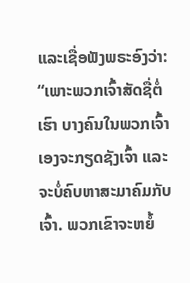ແລະເຊື່ອຟັງພຣະອົງວ່າ: “ເພາະພວກເຈົ້າສັດຊື່ຕໍ່ເຮົາ ບາງຄົນໃນພວກເຈົ້າເອງຈະກຽດຊັງເຈົ້າ ແລະຈະບໍ່ຄົບຫາສະມາຄົມກັບເຈົ້າ. ພວກເຂົາຈະຫຍໍ້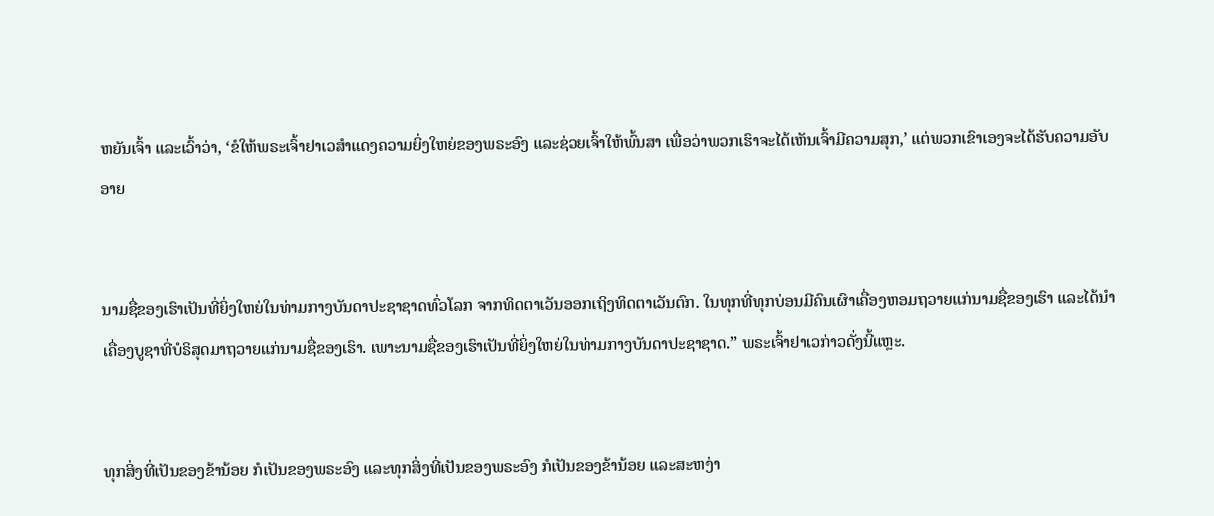ຫຍັນເຈົ້າ ແລະເວົ້າວ່າ, ‘ຂໍໃຫ້ພຣະເຈົ້າຢາເວສຳແດງຄວາມຍິ່ງໃຫຍ່ຂອງພຣະອົງ ແລະຊ່ວຍເຈົ້າໃຫ້ພົ້ນສາ ເພື່ອວ່າພວກເຮົາຈະໄດ້ເຫັນເຈົ້າມີຄວາມສຸກ,’ ແຕ່ພວກເຂົາເອງຈະໄດ້ຮັບຄວາມອັບອາຍ


ນາມຊື່ຂອງເຮົາເປັນທີ່ຍິ່ງໃຫຍ່ໃນທ່າມກາງບັນດາປະຊາຊາດທົ່ວໂລກ ຈາກທິດຕາເວັນອອກເຖິງທິດຕາເວັນຕົກ. ໃນທຸກທີ່ທຸກບ່ອນມີຄົນເຜົາເຄື່ອງຫອມຖວາຍແກ່ນາມຊື່ຂອງເຮົາ ແລະໄດ້ນຳເຄື່ອງບູຊາທີ່ບໍຣິສຸດມາຖວາຍແກ່ນາມຊື່ຂອງເຮົາ. ເພາະນາມຊື່ຂອງເຮົາເປັນທີ່ຍິ່ງໃຫຍ່ໃນທ່າມກາງບັນດາປະຊາຊາດ.” ພຣະເຈົ້າຢາເວກ່າວດັ່ງນີ້ແຫຼະ.


ທຸກສິ່ງທີ່ເປັນຂອງຂ້ານ້ອຍ ກໍເປັນຂອງພຣະອົງ ແລະທຸກສິ່ງທີ່ເປັນຂອງພຣະອົງ ກໍເປັນຂອງຂ້ານ້ອຍ ແລະສະຫງ່າ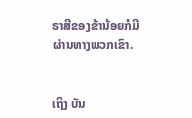ຣາສີຂອງຂ້ານ້ອຍກໍມີຜ່ານທາງພວກເຂົາ.


ເຖິງ ບັນ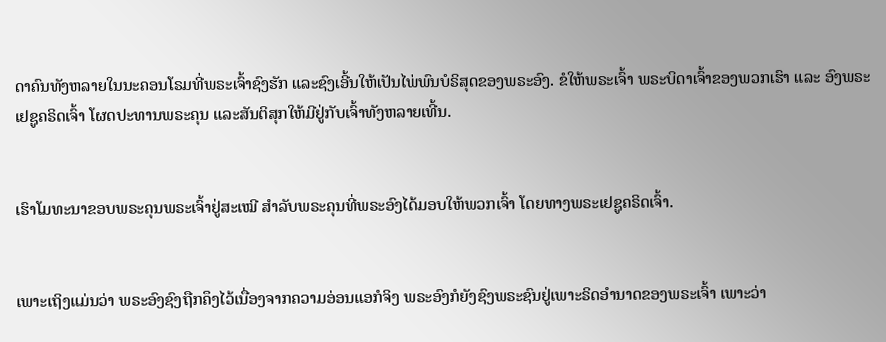ດາຄົນທັງຫລາຍໃນນະຄອນໂຣມທີ່ພຣະເຈົ້າຊົງຮັກ ແລະຊົງເອີ້ນໃຫ້ເປັນໄພ່ພົນບໍຣິສຸດຂອງພຣະອົງ. ຂໍໃຫ້ພຣະເຈົ້າ ພຣະບິດາເຈົ້າຂອງພວກເຮົາ ແລະ ອົງພຣະເຢຊູຄຣິດເຈົ້າ ໂຜດປະທານພຣະຄຸນ ແລະສັນຕິສຸກໃຫ້ມີຢູ່ກັບເຈົ້າທັງຫລາຍເທີ້ນ.


ເຮົາໂມທະນາຂອບພຣະຄຸນພຣະເຈົ້າຢູ່ສະເໝີ ສຳລັບພຣະຄຸນທີ່ພຣະອົງໄດ້ມອບໃຫ້ພວກເຈົ້າ ໂດຍທາງພຣະເຢຊູຄຣິດເຈົ້າ.


ເພາະເຖິງແມ່ນວ່າ ພຣະອົງຊົງຖືກຄຶງໄວ້ເນື່ອງຈາກຄວາມອ່ອນແອກໍຈິງ ພຣະອົງກໍຍັງຊົງພຣະຊົນຢູ່ເພາະຣິດອຳນາດຂອງພຣະເຈົ້າ ເພາະວ່າ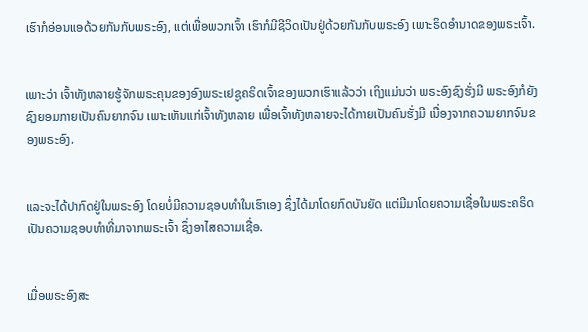ເຮົາກໍອ່ອນແອດ້ວຍກັນກັບພຣະອົງ, ແຕ່ເພື່ອພວກເຈົ້າ ເຮົາກໍມີຊີວິດເປັນຢູ່ດ້ວຍກັນກັບພຣະອົງ ເພາະຣິດອຳນາດຂອງພຣະເຈົ້າ.


ເພາະວ່າ ເຈົ້າທັງຫລາຍຮູ້ຈັກພຣະຄຸນຂອງອົງພຣະເຢຊູຄຣິດເຈົ້າຂອງພວກເຮົາແລ້ວວ່າ ເຖິງແມ່ນວ່າ ພຣະອົງຊົງຮັ່ງມີ ພຣະອົງກໍຍັງຊົງຍອມກາຍເປັນຄົນຍາກຈົນ ເພາະເຫັນແກ່ເຈົ້າທັງຫລາຍ ເພື່ອເຈົ້າທັງຫລາຍຈະໄດ້ກາຍເປັນຄົນຮັ່ງມີ ເນື່ອງຈາກຄວາມຍາກຈົນຂອງພຣະອົງ.


ແລະຈະໄດ້ປາກົດຢູ່ໃນພຣະອົງ ໂດຍບໍ່ມີຄວາມຊອບທຳໃນເຮົາເອງ ຊຶ່ງໄດ້ມາໂດຍກົດບັນຍັດ ແຕ່ມີມາໂດຍຄວາມເຊື່ອໃນພຣະຄຣິດ ເປັນຄວາມຊອບທຳທີ່ມາຈາກພຣະເຈົ້າ ຊຶ່ງອາໄສຄວາມເຊື່ອ.


ເມື່ອພຣະອົງສະ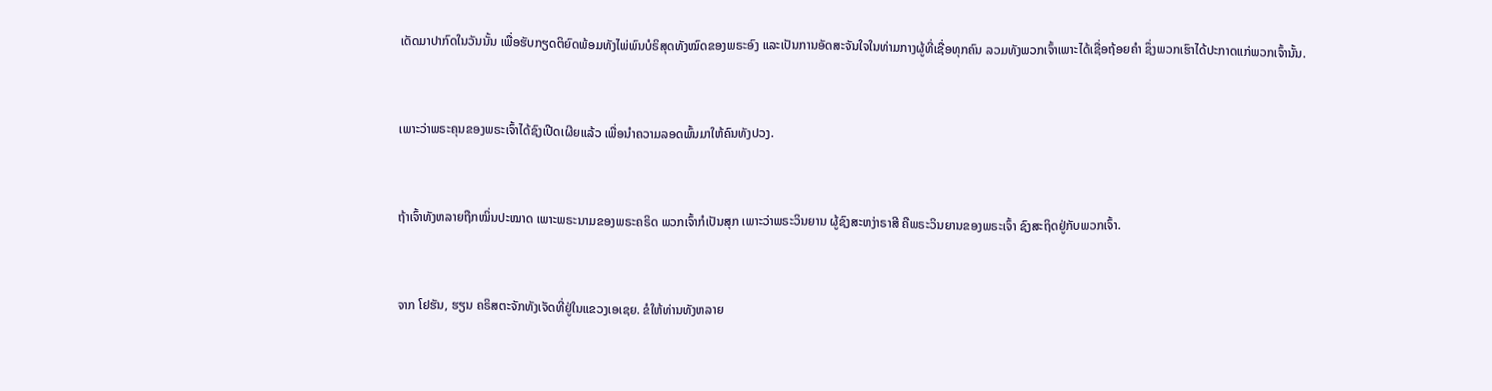ເດັດມາປາກົດໃນວັນນັ້ນ ເພື່ອຮັບກຽດຕິຍົດພ້ອມທັງໄພ່ພົນບໍຣິສຸດທັງໝົດຂອງພຣະອົງ ແລະເປັນການອັດສະຈັນໃຈໃນທ່າມກາງຜູ້ທີ່ເຊື່ອທຸກຄົນ ລວມທັງພວກເຈົ້າເພາະໄດ້ເຊື່ອຖ້ອຍຄຳ ຊຶ່ງພວກເຮົາໄດ້ປະກາດແກ່ພວກເຈົ້ານັ້ນ.


ເພາະວ່າພຣະຄຸນຂອງພຣະເຈົ້າໄດ້ຊົງເປີດເຜີຍແລ້ວ ເພື່ອນຳຄວາມລອດພົ້ນມາໃຫ້ຄົນທັງປວງ.


ຖ້າເຈົ້າທັງຫລາຍຖືກໝິ່ນປະໝາດ ເພາະພຣະນາມຂອງພຣະຄຣິດ ພວກເຈົ້າກໍເປັນສຸກ ເພາະວ່າພຣະວິນຍານ ຜູ້ຊົງສະຫງ່າຣາສີ ຄືພຣະວິນຍານຂອງພຣະເຈົ້າ ຊົງສະຖິດຢູ່ກັບພວກເຈົ້າ.


ຈາກ ໂຢຮັນ, ຮຽນ ຄຣິສຕະຈັກທັງເຈັດທີ່ຢູ່ໃນແຂວງເອເຊຍ. ຂໍໃຫ້ທ່ານທັງຫລາຍ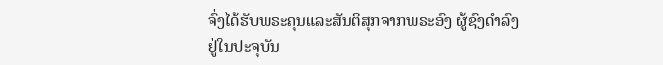ຈົ່ງໄດ້ຮັບພຣະຄຸນແລະສັນຕິສຸກຈາກພຣະອົງ ຜູ້ຊົງດຳລົງຢູ່ໃນປະຈຸບັນ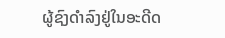ຜູ້ຊົງດຳລົງຢູ່ໃນອະດີດ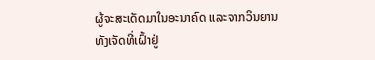ຜູ້ຈະສະເດັດມາໃນອະນາຄົດ ແລະຈາກວິນຍານທັງເຈັດທີ່ເຝົ້າຢູ່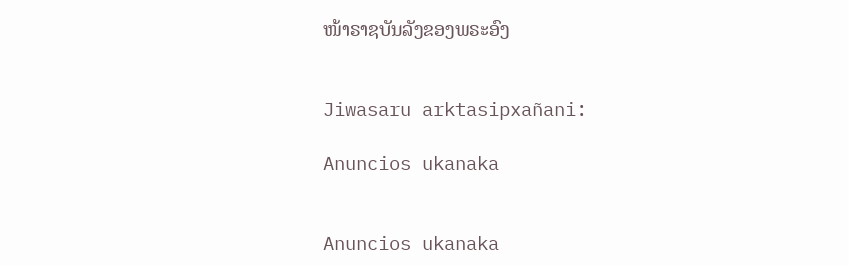ໜ້າຣາຊບັນລັງຂອງພຣະອົງ


Jiwasaru arktasipxañani:

Anuncios ukanaka


Anuncios ukanaka